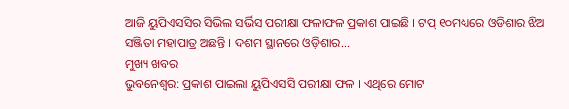ଆଜି ୟୁପିଏସସିର ସିଭିଲ ସର୍ଭିସ ପରୀକ୍ଷା ଫଳାଫଳ ପ୍ରକାଶ ପାଇଛି । ଟପ୍ ୧୦ମଧ୍ୟରେ ଓଡିଶାର ଝିଅ ସଞ୍ଜିତା ମହାପାତ୍ର ଅଛନ୍ତି । ଦଶମ ସ୍ଥାନରେ ଓଡ଼ିଶାର...
ମୁଖ୍ୟ ଖବର
ଭୁବନେଶ୍ୱର: ପ୍ରକାଶ ପାଇଲା ୟୁପିଏସସି ପରୀକ୍ଷା ଫଳ । ଏଥିରେ ମୋଟ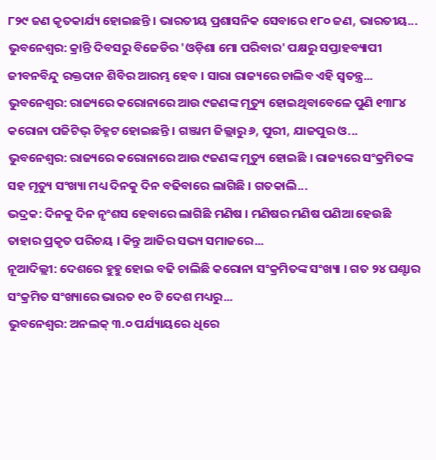୮୨୯ ଜଣ କୃତକାର୍ଯ୍ୟ ହୋଇଛନ୍ତି । ଭାରତୀୟ ପ୍ରଶାସନିକ ସେବାରେ ୧୮୦ ଜଣ, ଭାରତୀୟ...
ଭୁବନେଶ୍ୱର: କ୍ରାନ୍ତି ଦିବସରୁ ବିଜେଡିର 'ଓଡ଼ିଶା ମୋ ପରିବାର' ପକ୍ଷରୁ ସପ୍ତାହବ୍ୟାପୀ ଜୀବନବିନ୍ଦୁ ରକ୍ତଦାନ ଶିବିର ଆରମ୍ଭ ହେବ । ସାରା ରାଜ୍ୟରେ ଚାଲିବ ଏହି ସ୍ୱତନ୍ତ୍ର...
ଭୁବନେଶ୍ୱର: ରାଜ୍ୟରେ କରୋନାରେ ଆଉ ୯ଜଣଙ୍କ ମୃତ୍ୟୁ ହୋଇଥିବାବେଳେ ପୁଣି ୧୩୮୪ କରୋନା ପଜିଟିଭ୍ ଚିହ୍ନଟ ହୋଇଛନ୍ତି । ଗଞ୍ଜାମ ଜିଲ୍ଲାରୁ ୬, ପୁରୀ, ଯାଜପୁର ଓ...
ଭୁବନେଶ୍ୱର: ରାଜ୍ୟରେ କରୋନାରେ ଆଉ ୯ଜଣଙ୍କ ମୃତ୍ୟୁ ହୋଇଛି । ରାଜ୍ୟରେ ସଂକ୍ରମିତଙ୍କ ସହ ମୃତ୍ୟୁ ସଂଖ୍ୟା ମଧ୍ୟ ଦିନକୁ ଦିନ ବଢିବାରେ ଲାଗିଛି । ଗତକାଲି...
ଭଦ୍ରକ: ଦିନକୁ ଦିନ ନୃଂଶସ ହେବାରେ ଲାଗିଛି ମଣିଷ । ମଣିଷର ମଣିଷ ପଣିଆ ହେଉଛି ତାହାର ପ୍ରକୃତ ପରିଚୟ । କିନ୍ତୁ ଆଜିର ସଭ୍ୟ ସମାଜରେ...
ନୂଆଦିଲ୍ଲୀ: ଦେଶରେ ହୁହୁ ହୋଇ ବଢି ଚାଲିଛି କରୋନା ସଂକ୍ରମିତଙ୍କ ସଂଖ୍ୟା । ଗତ ୨୪ ଘଣ୍ଟାର ସଂକ୍ରମିତ ସଂଖ୍ୟାରେ ଭାରତ ୧୦ ଟି ଦେଶ ମଧ୍ୟରୁ...
ଭୁବନେଶ୍ୱର: ଅନଲକ୍ ୩.୦ ପର୍ଯ୍ୟାୟରେ ଧିରେ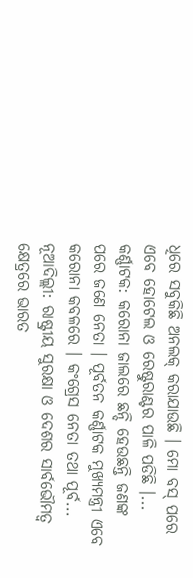ଧିରେ ସବୁକିଛି ଅନଲକ୍ କରାଯାଉଛି । ମୋ ବସ୍ ପରେ ଏବେ ହୋଟେଲ ଓ ରେଷ୍ଟୁରାଣ୍ଟର ପାଳି ପଡିଛି ।...
କର୍ଣ୍ଣାଟକ: କରୋନା ଜାଲରେ ଛନ୍ଦି ହେଉଛନ୍ତି ଜଣଙ୍କ ପରେ ଜଣେ ନେତା । ପୂର୍ବତନ କର୍ଣ୍ଣାଟକ ମୁଖ୍ୟମନ୍ତ୍ରୀ ଏବେ କରୋନା କବଳରେ । କଂଗ୍ରେସ ନେତା ତଥା ପୂର୍ବ...
ନୂଆଦିଲ୍ଲୀ: ରାଷ୍ଟ୍ରୀୟ ସୁରକ୍ଷା ଓ ଦେଶର ସାର୍ବଭୌମତ୍ୱ କ୍ଷେତ୍ରରେ ଭାରତ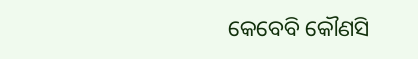କେବେବି କୌଣସି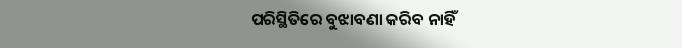ପରିସ୍ଥିତିରେ ବୁଝାବଣା କରିବ ନାହିଁ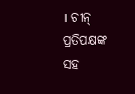। ଚୀନ୍ ପ୍ରତିପକ୍ଷଙ୍କ ସହ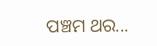ପଞ୍ଚମ ଥର...